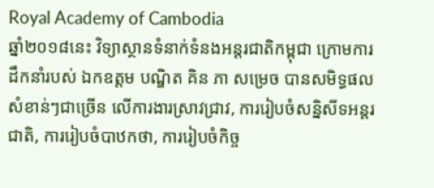Royal Academy of Cambodia
ឆ្នាំ២០១៨នេះ វិទ្យាស្ថានទំនាក់ទំនងអន្តរជាតិកម្ពុជា ក្រោមការដឹកនាំរបស់ ឯកឧត្តម បណ្ឌិត គិន ភា សម្រេច បានសមិទ្ធផលសំខាន់ៗជាច្រើន លើការងារស្រាវជ្រាវ, ការរៀបចំសន្និសីទអន្តរជាតិ, ការរៀបចំបាឋកថា, ការរៀបចំកិច្ច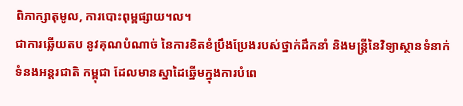ពិភាក្សាតុមូល, ការបោះពុម្ពផ្សាយ។ល។
ជាការឆ្លើយតប នូវគុណបំណាច់ នៃការខិតខំប្រឹងប្រែងរបស់ថ្នាក់ដឹកនាំ និងមន្ត្រីនៃវិទ្យាស្ថានទំនាក់ទំនងអន្តរជាតិ កម្ពុជា ដែលមានស្នាដៃឆ្នើមក្នុងការបំពេ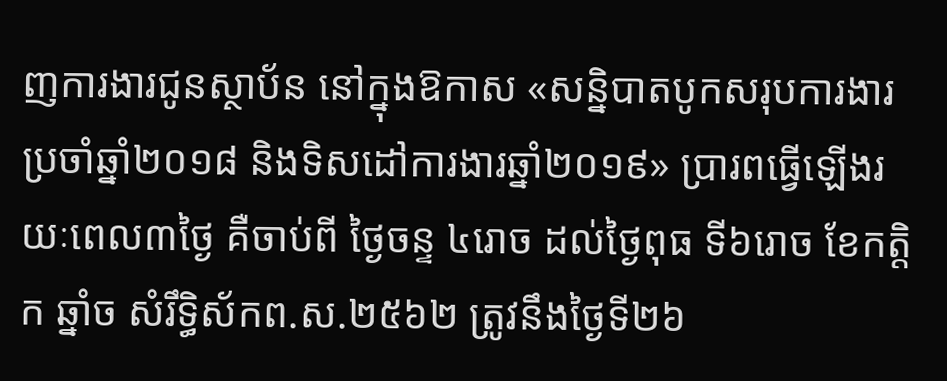ញការងារជូនស្ថាប័ន នៅក្នុងឱកាស «សន្និបាតបូកសរុបការងារ ប្រចាំឆ្នាំ២០១៨ និងទិសដៅការងារឆ្នាំ២០១៩» ប្រារពធ្វើឡើងរយៈពេល៣ថ្ងៃ គឺចាប់ពី ថ្ងៃចន្ទ ៤រោច ដល់ថ្ងៃពុធ ទី៦រោច ខែកត្ដិក ឆ្នាំច សំរឹទ្ធិស័កព.ស.២៥៦២ ត្រូវនឹងថ្ងៃទី២៦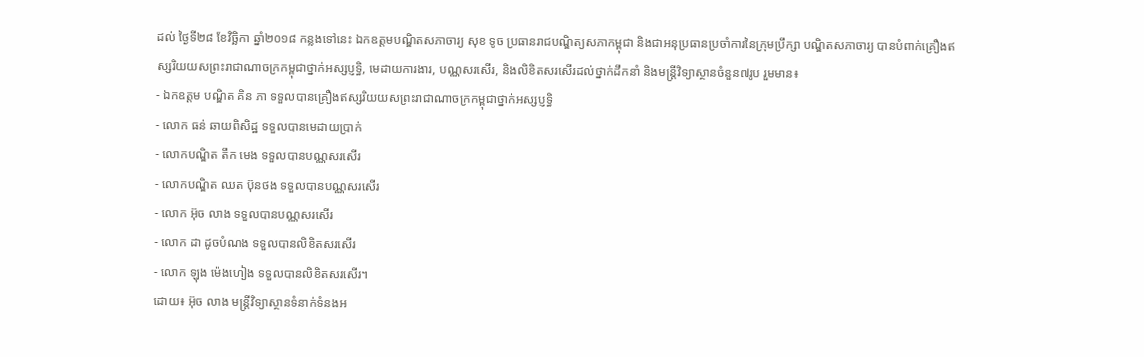ដល់ ថ្ងៃទី២៨ ខែវិច្ឆិកា ឆ្នាំ២០១៨ កន្លងទៅនេះ ឯកឧត្តមបណ្ឌិតសភាចារ្យ សុខ ទូច ប្រធានរាជបណ្ឌិត្យសភាកម្ពុជា និងជាអនុប្រធានប្រចាំការនៃក្រុមប្រឹក្សា បណ្ឌិតសភាចារ្យ បានបំពាក់គ្រឿងឥស្សរិយយសព្រះរាជាណាចក្រកម្ពុជាថ្នាក់អស្សប្ញទ្ធិ, មេដាយការងារ, បណ្ណសរសើរ, និងលិខិតសរសើរដល់ថ្នាក់ដឹកនាំ និងមន្ត្រីវិទ្យាស្ថានចំនួន៧រូប រួមមាន៖
- ឯកឧត្តម បណ្ឌិត គិន ភា ទទួលបានគ្រឿងឥស្សរិយយសព្រះរាជាណាចក្រកម្ពុជាថ្នាក់អស្សប្ញទ្ធិ
- លោក ធន់ ឆាយពិសិដ្ឋ ទទួលបានមេដាយប្រាក់
- លោកបណ្ឌិត តឹក មេង ទទួលបានបណ្ណសរសើរ
- លោកបណ្ឌិត ឈត ប៊ុនថង ទទួលបានបណ្ណសរសើរ
- លោក អ៊ុច លាង ទទួលបានបណ្ណសរសើរ
- លោក ដា ដូចបំណង ទទួលបានលិខិតសរសើរ
- លោក ឡុង ម៉េងហៀង ទទួលបានលិខិតសរសើរ។
ដោយ៖ អ៊ុច លាង មន្ត្រីវិទ្យាស្ថានទំនាក់ទំនងអ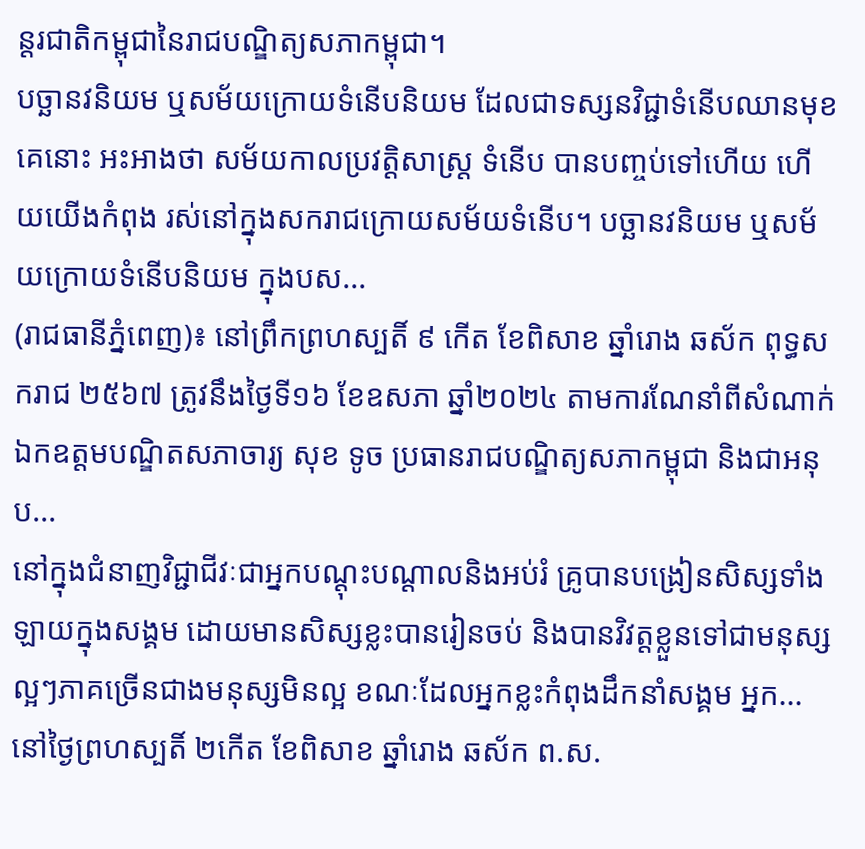ន្តរជាតិកម្ពុជានៃរាជបណ្ឌិត្យសភាកម្ពុជា។
បច្ឆានវនិយម ឬសម័យក្រោយទំនើបនិយម ដែលជាទស្សនវិជ្ជាទំនើបឈានមុខគេនោះ អះអាងថា សម័យកាលប្រវត្ដិសាស្ដ្រ ទំនើប បានបញ្ចប់ទៅហើយ ហើយយើងកំពុង រស់នៅក្នុងសករាជក្រោយសម័យទំនើប។ បច្ឆានវនិយម ឬសម័យក្រោយទំនើបនិយម ក្នុងបស...
(រាជធានីភ្នំពេញ)៖ នៅព្រឹកព្រហស្បតិ៍ ៩ កើត ខែពិសាខ ឆ្នាំរោង ឆស័ក ពុទ្ធសករាជ ២៥៦៧ ត្រូវនឹងថ្ងៃទី១៦ ខែឧសភា ឆ្នាំ២០២៤ តាមការណែនាំពីសំណាក់ឯកឧត្ដមបណ្ឌិតសភាចារ្យ សុខ ទូច ប្រធានរាជបណ្ឌិត្យសភាកម្ពុជា និងជាអនុប...
នៅក្នុងជំនាញវិជ្ជាជីវៈជាអ្នកបណ្ដុះបណ្ដាលនិងអប់រំ គ្រូបានបង្រៀនសិស្សទាំងឡាយក្នុងសង្គម ដោយមានសិស្សខ្លះបានរៀនចប់ និងបានវិវត្តខ្លួនទៅជាមនុស្សល្អៗភាគច្រើនជាងមនុស្សមិនល្អ ខណៈដែលអ្នកខ្លះកំពុងដឹកនាំសង្គម អ្នក...
នៅថ្ងៃព្រហស្បតិ៍ ២កើត ខែពិសាខ ឆ្នាំរោង ឆស័ក ព.ស.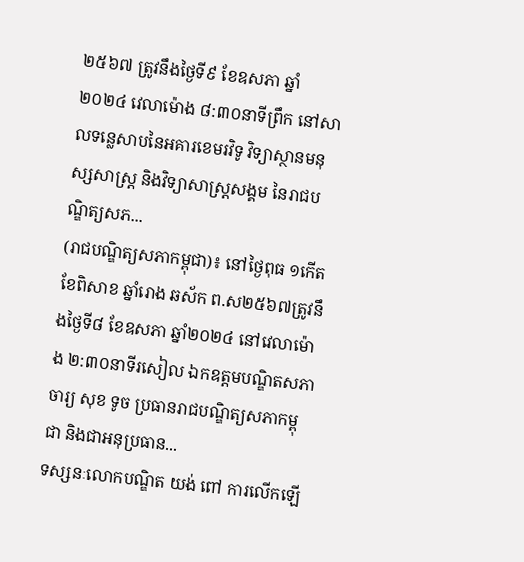២៥៦៧ ត្រូវនឹងថ្ងៃទី៩ ខែឧសភា ឆ្នាំ២០២៤ វេលាម៉ោង ៨:៣០នាទីព្រឹក នៅសាលទន្លេសាបនៃអគារខេមរវិទូ វិទ្យាស្ថានមនុស្សសាស្រ្ត និងវិទ្យាសាស្រ្តសង្គម នៃរាជបណ្ឌិត្យសភ...
(រាជបណ្ឌិត្យសភាកម្ពុជា)៖ នៅថ្ងៃពុធ ១កើត ខែពិសាខ ឆ្នាំរោង ឆស័ក ព.ស២៥៦៧ត្រូវនឹងថ្ងៃទី៨ ខែឧសភា ឆ្នាំ២០២៤ នៅវេលាម៉ោង ២:៣០នាទីរសៀល ឯកឧត្តមបណ្ឌិតសភាចារ្យ សុខ ទូច ប្រធានរាជបណ្ឌិត្យសភាកម្ពុជា និងជាអនុប្រធាន...
ទស្សនៈលោកបណ្ឌិត យង់ ពៅ ការលើកឡើ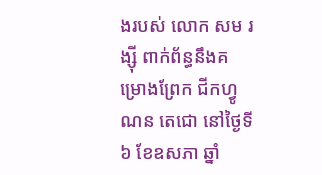ងរបស់ លោក សម រង្ស៊ី ពាក់ព័ន្ធនឹងគម្រោងព្រែក ជីកហ្វូណន តេជោ នៅថ្ងៃទី៦ ខែឧសភា ឆ្នាំ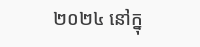២០២៤ នៅក្នុ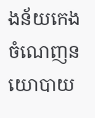ងន័យកេងចំណេញនយោបាយ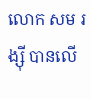លោក សម រង្ស៊ី បានលើ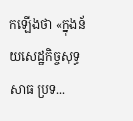កឡើងថា «ក្នុងន័យសេដ្ឋកិច្ចសុទ្ធសាធ ប្រទ...